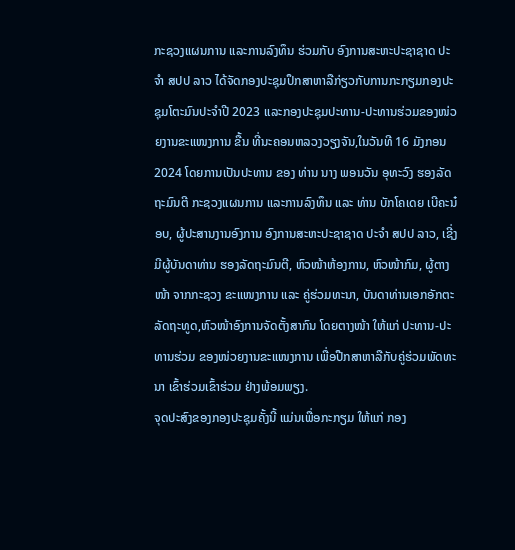ກະຊວງແຜນການ ແລະການລົງທຶນ ຮ່ວມກັບ ອົງການສະຫະປະຊາຊາດ ປະຈຳ ສປປ ລາວ ໄດ້ຈັດກອງປະຊຸມປຶກສາຫາລືກ່ຽວກັບການກະກຽມກອງປະຊຸມໂຕະມົນປະຈໍາປີ 2023 ແລະກອງປະຊຸມປະທານ-ປະທານຮ່ວມຂອງໜ່ວຍງານຂະແໜງການ ຂື້ນ ທີ່ນະຄອນຫລວງວຽງຈັນ,ໃນວັນທີ 16 ມັງກອນ 2024 ໂດຍການເປັນປະທານ ຂອງ ທ່ານ ນາງ ພອນວັນ ອຸທະວົງ ຮອງລັດຖະມົນຕີ ກະຊວງແຜນການ ແລະການລົງທຶນ ແລະ ທ່ານ ບັກໂຄເດຍ ເບີຄະນ໋ອບ, ຜູ້ປະສານງານອົງການ ອົງການສະຫະປະຊາຊາດ ປະຈໍາ ສປປ ລາວ, ເຊີ່ງມີຜູ້ບັນດາທ່ານ ຮອງລັດຖະມົນຕີ, ຫົວໜ້າຫ້ອງການ, ຫົວໜ້າກົມ, ຜູ້ຕາງໜ້າ ຈາກກະຊວງ ຂະແໜງການ ແລະ ຄູ່ຮ່ວມທະນາ, ບັນດາທ່ານເອກອັກຕະລັດຖະທູດ,ຫົວໜ້າອົງການຈັດຕັ້ງສາກົນ ໂດຍຕາງໜ້າ ໃຫ້ແກ່ ປະທານ-ປະທານຮ່ວມ ຂອງໜ່ວຍງານຂະແໜງການ ເພື່ອປືກສາຫາລືກັບຄູ່ຮ່ວມພັດທະນາ ເຂົ້າຮ່ວມເຂົ້າຮ່ວມ ຢ່າງພ້ອມພຽງ.
ຈຸດປະສົງຂອງກອງປະຊຸມຄັ້ງນີ້ ແມ່ນເພື່ອກະກຽມ ໃຫ້ແກ່ ກອງ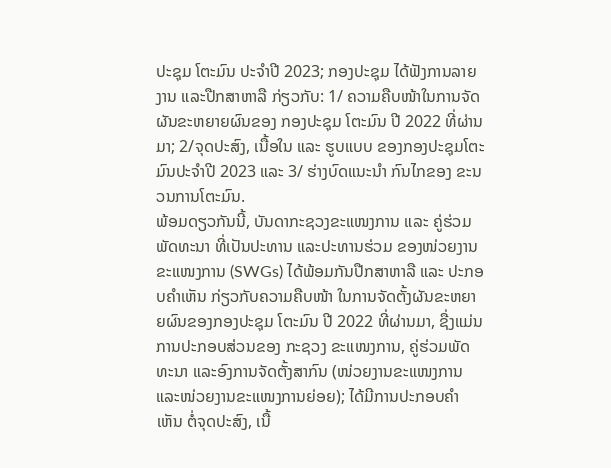ປະຊຸມ ໂຕະມົນ ປະຈຳປີ 2023; ກອງປະຊຸມ ໄດ້ຟັງການລາຍງານ ແລະປືກສາຫາລື ກ່ຽວກັບ: 1/ ຄວາມຄືບໜ້າໃນການຈັດຜັນຂະຫຍາຍຜົນຂອງ ກອງປະຊຸມ ໂຕະມົນ ປີ 2022 ທີ່ຜ່ານມາ; 2/ຈຸດປະສົງ, ເນື້ອໃນ ແລະ ຮູບແບບ ຂອງກອງປະຊຸມໂຕະມົນປະຈຳປີ 2023 ແລະ 3/ ຮ່າງບົດແນະນໍາ ກົນໄກຂອງ ຂະນວນການໂຕະມົນ.
ພ້ອມດຽວກັນນີ້, ບັນດາກະຊວງຂະແໜງການ ແລະ ຄູ່ຮ່ວມພັດທະນາ ທີ່ເປັນປະທານ ແລະປະທານຮ່ວມ ຂອງໜ່ວຍງານຂະແໜງການ (SWGs) ໄດ້ພ້ອມກັນປືກສາຫາລື ແລະ ປະກອບຄຳເຫັນ ກ່ຽວກັບຄວາມຄືບໜ້າ ໃນການຈັດຕັ້ງຜັນຂະຫຍາຍຜົນຂອງກອງປະຊຸມ ໂຕະມົນ ປີ 2022 ທີ່ຜ່ານມາ, ຊື່ງແມ່ນການປະກອບສ່ວນຂອງ ກະຊວງ ຂະແໜງການ, ຄູ່ຮ່ວມພັດທະນາ ແລະອົງການຈັດຕັ້ງສາກົນ (ໜ່ວຍງານຂະແໜງການ ແລະໜ່ວຍງານຂະແໜງການຍ່ອຍ); ໄດ້ມີການປະກອບຄໍາເຫັນ ຕໍ່ຈຸດປະສົງ, ເນື້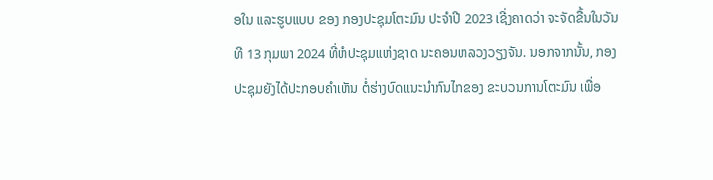ອໃນ ແລະຮູບແບບ ຂອງ ກອງປະຊຸມໂຕະມົນ ປະຈໍາປີ 2023 ເຊີ່ງຄາດວ່າ ຈະຈັດຂື້ນໃນວັນທີ 13 ກຸມພາ 2024 ທີ່ຫໍປະຊຸມແຫ່ງຊາດ ນະຄອນຫລວງວຽງຈັນ. ນອກຈາກນັ້ນ, ກອງປະຊຸມຍັງໄດ້ປະກອບຄຳເຫັນ ຕໍ່ຮ່າງບົດແນະນຳກົນໄກຂອງ ຂະບວນການໂຕະມົນ ເພື່ອ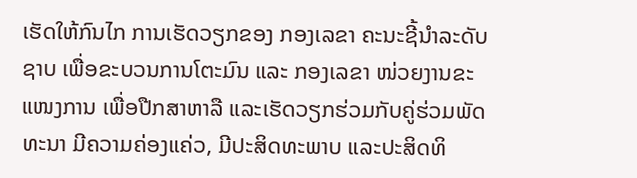ເຮັດໃຫ້ກົນໄກ ການເຮັດວຽກຂອງ ກອງເລຂາ ຄະນະຊີ້ນຳລະດັບຊາບ ເພື່ອຂະບວນການໂຕະມົນ ແລະ ກອງເລຂາ ໜ່ວຍງານຂະແໜງການ ເພື່ອປືກສາຫາລື ແລະເຮັດວຽກຮ່ວມກັບຄູ່ຮ່ວມພັດທະນາ ມີຄວາມຄ່ອງແຄ່ວ, ມີປະສິດທະພາບ ແລະປະສິດທິ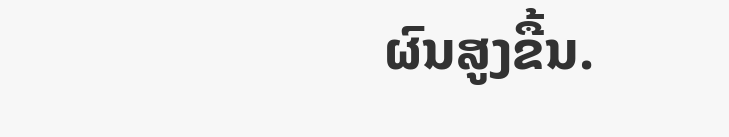ຜົນສູງຂື້ນ.